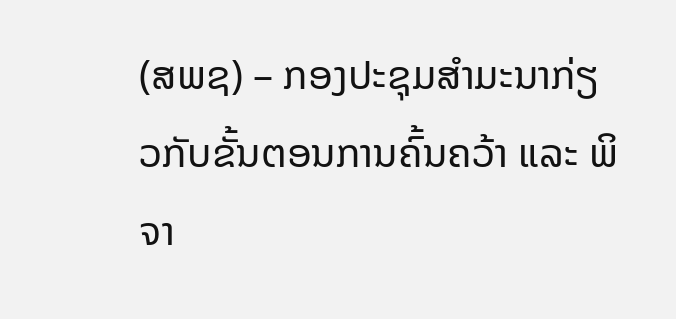(ສພຊ) – ກອງປະຊຸມສຳມະນາກ່ຽວກັບຂັ້ນຕອນການຄົ້ນຄວ້າ ແລະ ພິຈາ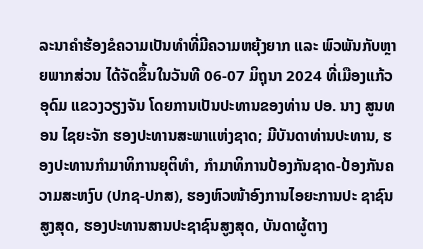ລະນາຄຳຮ້ອງຂໍຄວາມເປັນທຳທີ່ມີຄວາມຫຍຸ້ງຍາກ ແລະ ພົວພັນກັບຫຼາຍພາກສ່ວນ ໄດ້ຈັດຂຶ້ນໃນວັນທີ 06-07 ມິຖຸນາ 2024 ທີ່ເມືອງແກ້ວອຸດົມ ແຂວງວຽງຈັນ ໂດຍການເປັນປະທານຂອງທ່ານ ປອ. ນາງ ສູນທອນ ໄຊຍະຈັກ ຮອງປະທານສະພາແຫ່ງຊາດ; ມີບັນດາທ່ານປະທານ, ຮອງປະທານກຳມາທິການຍຸຕິທຳ, ກຳມາທິການປ້ອງກັນຊາດ-ປ້ອງກັນຄວາມສະຫງົບ (ປກຊ-ປກສ), ຮອງຫົວໜ້າອົງການໄອຍະການປະ ຊາຊົນສູງສຸດ, ຮອງປະທານສານປະຊາຊົນສູງສຸດ, ບັນດາຜູ້ຕາງ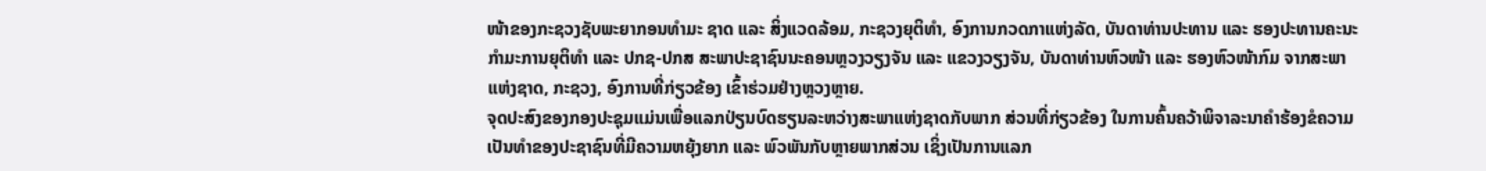ໜ້າຂອງກະຊວງຊັບພະຍາກອນທຳມະ ຊາດ ແລະ ສິ່ງແວດລ້ອມ, ກະຊວງຍຸຕິທຳ, ອົງການກວດກາແຫ່ງລັດ, ບັນດາທ່ານປະທານ ແລະ ຮອງປະທານຄະນະກຳມະການຍຸຕິທຳ ແລະ ປກຊ-ປກສ ສະພາປະຊາຊົນນະຄອນຫຼວງວຽງຈັນ ແລະ ແຂວງວຽງຈັນ, ບັນດາທ່ານຫົວໜ້າ ແລະ ຮອງຫົວໜ້າກົມ ຈາກສະພາແຫ່ງຊາດ, ກະຊວງ, ອົງການທີ່ກ່ຽວຂ້ອງ ເຂົ້າຮ່ວມຢ່າງຫຼວງຫຼາຍ.
ຈຸດປະສົງຂອງກອງປະຊຸມແມ່ນເພື່ອແລກປ່ຽນບົດຮຽນລະຫວ່າງສະພາແຫ່ງຊາດກັບພາກ ສ່ວນທີ່ກ່ຽວຂ້ອງ ໃນການຄົ້ນຄວ້າພິຈາລະນາຄໍາຮ້ອງຂໍຄວາມເປັນທໍາຂອງປະຊາຊົນທີ່ມີຄວາມຫຍຸ້ງຍາກ ແລະ ພົວພັນກັບຫຼາຍພາກສ່ວນ ເຊິ່ງເປັນການແລກ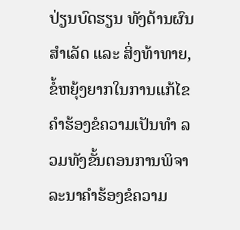ປ່ຽນບົດຮຽນ ທັງດ້ານຜົນສຳເລັດ ແລະ ສິ່ງທ້າທາຍ, ຂໍ້ຫຍຸ້ງຍາກໃນການແກ້ໄຂຄໍາຮ້ອງຂໍຄວາມເປັນທໍາ ລວມທັງຂັ້ນຕອນການພິຈາລະນາຄໍາຮ້ອງຂໍຄວາມ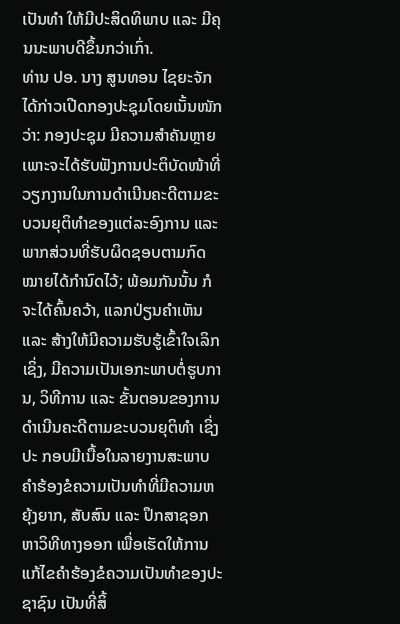ເປັນທໍາ ໃຫ້ມີປະສິດທິພາບ ແລະ ມີຄຸນນະພາບດີຂຶ້ນກວ່າເກົ່າ.
ທ່ານ ປອ. ນາງ ສູນທອນ ໄຊຍະຈັກ ໄດ້ກ່າວເປີດກອງປະຊຸມໂດຍເນັ້ນໜັກວ່າ: ກອງປະຊຸມ ມີຄວາມສຳຄັນຫຼາຍ ເພາະຈະໄດ້ຮັບຟັງການປະຕິບັດໜ້າທີ່ວຽກງານໃນການດໍາເນີນຄະດີຕາມຂະ ບວນຍຸຕິທໍາຂອງແຕ່ລະອົງການ ແລະ ພາກສ່ວນທີ່ຮັບຜິດຊອບຕາມກົດໝາຍໄດ້ກຳນົດໄວ້; ພ້ອມກັນນັ້ນ ກໍຈະໄດ້ຄົ້ນຄວ້າ, ແລກປ່ຽນຄຳເຫັນ ແລະ ສ້າງໃຫ້ມີຄວາມຮັບຮູ້ເຂົ້າໃຈເລິກເຊິ່ງ, ມີຄວາມເປັນເອກະພາບຕໍ່ຮູບການ, ວິທີການ ແລະ ຂັ້ນຕອນຂອງການດໍາເນີນຄະດີຕາມຂະບວນຍຸຕິທໍາ ເຊິ່ງປະ ກອບມີເນື້ອໃນລາຍງານສະພາບຄຳຮ້ອງຂໍຄວາມເປັນທຳທີ່ມີຄວາມຫຍຸ້ງຍາກ, ສັບສົນ ແລະ ປຶກສາຊອກຫາວິທີທາງອອກ ເພື່ອເຮັດໃຫ້ການແກ້ໄຂຄຳຮ້ອງຂໍຄວາມເປັນທຳຂອງປະຊາຊົນ ເປັນທີ່ສິ້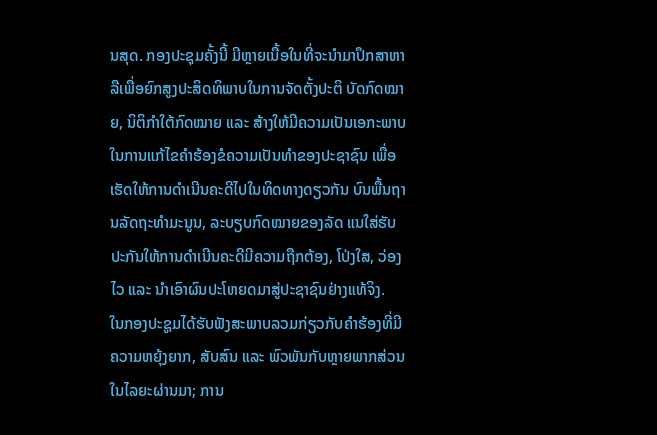ນສຸດ. ກອງປະຊຸມຄັ້ງນີ້ ມີຫຼາຍເນື້ອໃນທີ່ຈະນຳມາປຶກສາຫາລືເພື່ອຍົກສູງປະສິດທິພາບໃນການຈັດຕັ້ງປະຕິ ບັດກົດໝາຍ, ນິຕິກຳໃຕ້ກົດໝາຍ ແລະ ສ້າງໃຫ້ມີຄວາມເປັນເອກະພາບໃນການແກ້ໄຂຄຳຮ້ອງຂໍຄວາມເປັນທຳຂອງປະຊາຊົນ ເພື່ອເຮັດໃຫ້ການດໍາເນີນຄະດີໄປໃນທິດທາງດຽວກັນ ບົນພື້ນຖານລັດຖະທຳມະນູນ, ລະບຽບກົດໝາຍຂອງລັດ ແນໃສ່ຮັບປະກັນໃຫ້ການດໍາເນີນຄະດີມີຄວາມຖືກຕ້ອງ, ໂປ່ງໃສ, ວ່ອງໄວ ແລະ ນໍາເອົາຜົນປະໂຫຍດມາສູ່ປະຊາຊົນຢ່າງແທ້ຈິງ.
ໃນກອງປະຊູມໄດ້ຮັບຟັງສະພາບລວມກ່ຽວກັບຄຳຮ້ອງທີ່ມີຄວາມຫຍຸ້ງຍາກ, ສັບສົນ ແລະ ພົວພັນກັບຫຼາຍພາກສ່ວນ ໃນໄລຍະຜ່ານມາ; ການ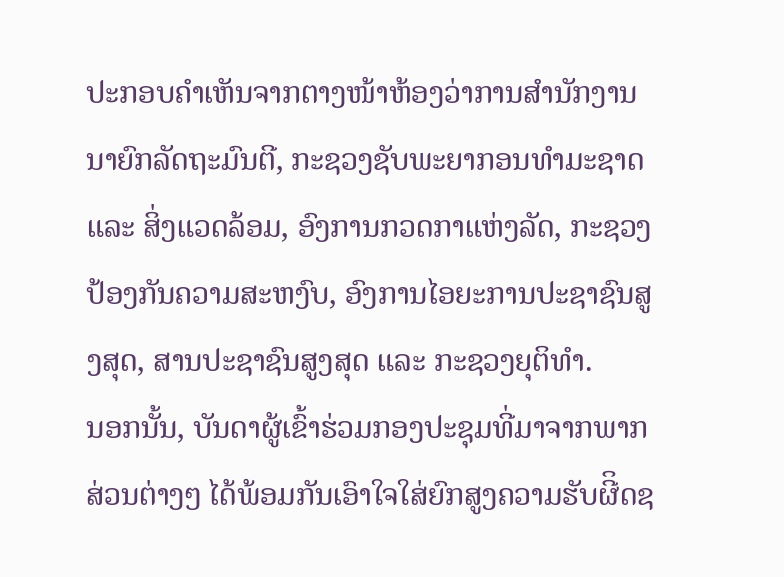ປະກອບຄຳເຫັນຈາກຕາງໜ້າຫ້ອງວ່າການສຳນັກງານນາຍົກລັດຖະມົນຕີ, ກະຊວງຊັບພະຍາກອນທຳມະຊາດ ແລະ ສິ່ງແວດລ້ອມ, ອົງການກວດກາແຫ່ງລັດ, ກະຊວງປ້ອງກັນຄວາມສະຫງົບ, ອົງການໄອຍະການປະຊາຊົນສູງສຸດ, ສານປະຊາຊົນສູງສຸດ ແລະ ກະຊວງຍຸຕິທຳ.
ນອກນັ້ນ, ບັນດາຜູ້ເຂົ້າຮ່ວມກອງປະຊຸມທີ່ມາຈາກພາກສ່ວນຕ່າງໆ ໄດ້ພ້ອມກັນເອົາໃຈໃສ່ຍົກສູງຄວາມຮັບຜີິດຊ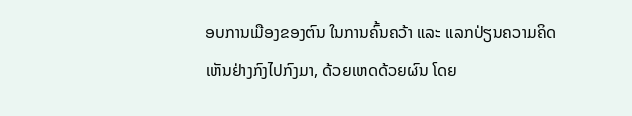ອບການເມືອງຂອງຕົນ ໃນການຄົ້ນຄວ້າ ແລະ ແລກປ່ຽນຄວາມຄິດເຫັນຢ່າງກົງໄປກົງມາ, ດ້ວຍເຫດດ້ວຍຜົນ ໂດຍ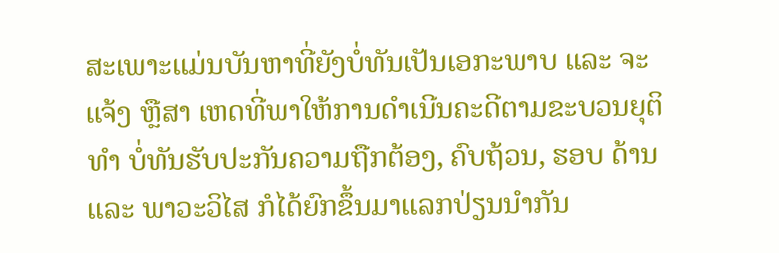ສະເພາະແມ່ນບັນຫາທີ່ຍັງບໍ່ທັນເປັນເອກະພາບ ແລະ ຈະແຈ້ງ ຫຼືສາ ເຫດທີ່ພາໃຫ້ການດຳເນີນຄະດີຕາມຂະບວນຍຸຕິທຳ ບໍ່ທັນຮັບປະກັນຄວາມຖືກຕ້ອງ, ຄົບຖ້ວນ, ຮອບ ດ້ານ ແລະ ພາວະວິໄສ ກໍໄດ້ຍົກຂຶ້ນມາແລກປ່ຽນນຳກັນ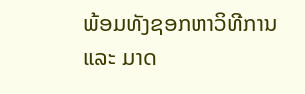ພ້ອມທັງຊອກຫາວິທີການ ແລະ ມາດ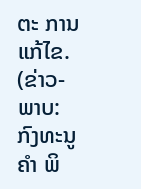ຕະ ການແກ້ໄຂ.
(ຂ່າວ-ພາບ: ກົງທະນູຄໍາ ພິ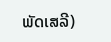ພັດເສລີ)